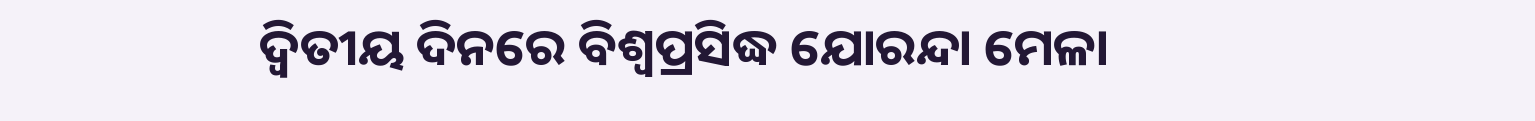ଦ୍ୱିତୀୟ ଦିନରେ ବିଶ୍ବପ୍ରସିଦ୍ଧ ଯୋରନ୍ଦା ମେଳା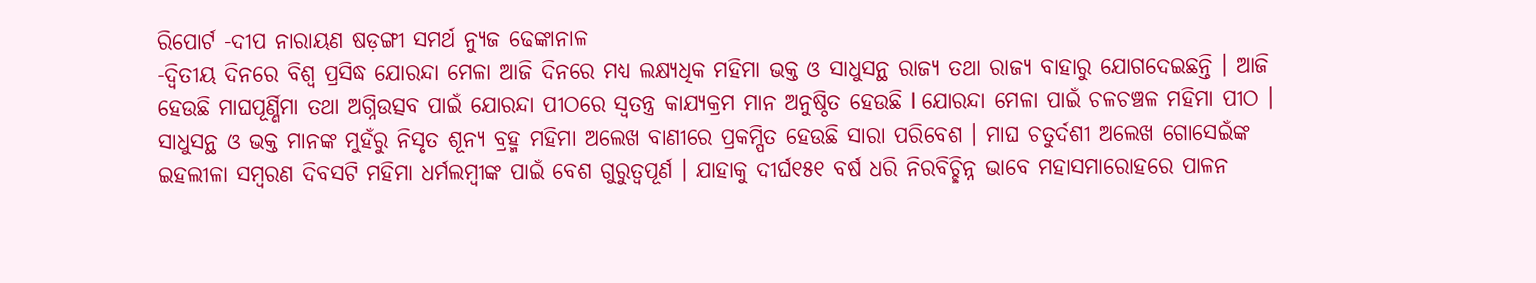ରିପୋର୍ଟ -ଦୀପ ନାରାୟଣ ଷଡ଼ଙ୍ଗୀ ସମର୍ଥ ନ୍ୟୁଜ ଢେଙ୍କାନାଳ
-ଦ୍ୱିତୀୟ ଦିନରେ ବିଶ୍ୱ ପ୍ରସିଦ୍ଧ ଯୋରନ୍ଦା ମେଳା ଆଜି ଦିନରେ ମଧ୍ୟ ଲକ୍ଷ୍ୟଧିକ ମହିମା ଭକ୍ତ ଓ ସାଧୁସନ୍ଥ ରାଜ୍ୟ ତଥା ରାଜ୍ୟ ବାହାରୁ ଯୋଗଦେଇଛନ୍ତି । ଆଜି ହେଉଛି ମାଘପୂର୍ଣ୍ଣିମା ତଥା ଅଗ୍ନିଉତ୍ସବ ପାଇଁ ଯୋରନ୍ଦା ପୀଠରେ ସ୍ଵତନ୍ତ୍ର କାଯ୍ୟକ୍ରମ ମାନ ଅନୁଷ୍ଠିତ ହେଉଛି l ଯୋରନ୍ଦା ମେଳା ପାଇଁ ଚଳଚଞ୍ଚଳ ମହିମା ପୀଠ । ସାଧୁସନ୍ଥ ଓ ଭକ୍ତ ମାନଙ୍କ ମୁହଁରୁ ନିସୃତ ଶୂନ୍ୟ ବ୍ରହ୍ମ ମହିମା ଅଲେଖ ବାଣୀରେ ପ୍ରକମ୍ପିତ ହେଉଛି ସାରା ପରିବେଶ । ମାଘ ଚତୁର୍ଦଶୀ ଅଲେଖ ଗୋସେଇଁଙ୍କ ଇହଲୀଳା ସମ୍ବରଣ ଦିବସଟି ମହିମା ଧର୍ମଲମ୍ବୀଙ୍କ ପାଇଁ ବେଶ ଗୁରୁତ୍ୱପୂର୍ଣ । ଯାହାକୁ ଦୀର୍ଘ୧୫୧ ବର୍ଷ ଧରି ନିରବିଚ୍ଛିନ୍ନ ଭାବେ ମହାସମାରୋହରେ ପାଳନ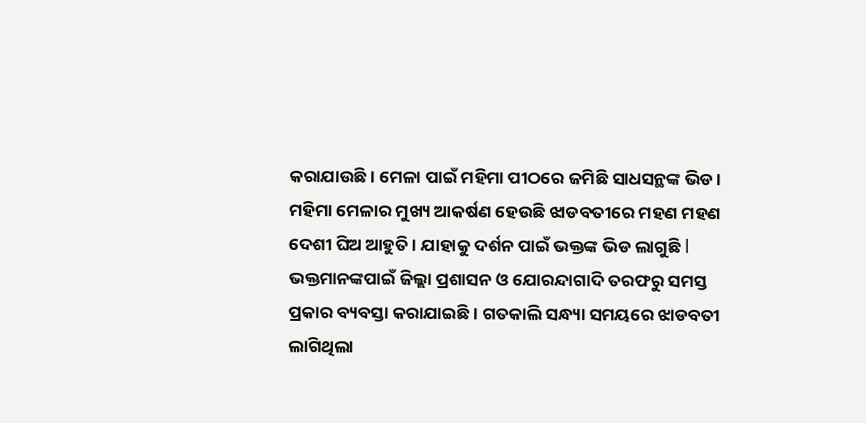କରାଯାଉଛି । ମେଳା ପାଇଁ ମହିମା ପୀଠରେ ଜମିଛି ସାଧସନ୍ଥଙ୍କ ଭିଡ ।
ମହିମା ମେଳାର ମୁଖ୍ୟ ଆକର୍ଷଣ ହେଉଛି ଝାଡବତୀରେ ମହଣ ମହଣ ଦେଶୀ ଘିଅ ଆହୁତି । ଯାହାକୁ ଦର୍ଶନ ପାଇଁ ଭକ୍ତଙ୍କ ଭିଡ ଲାଗୁଛି l ଭକ୍ତମାନଙ୍କପାଇଁ ଜିଲ୍ଲା ପ୍ରଶାସନ ଓ ଯୋରନ୍ଦାଗାଦି ତରଫରୁ ସମସ୍ତ ପ୍ରକାର ବ୍ୟବସ୍ତା କରାଯାଇଛି । ଗତକାଲି ସନ୍ଧ୍ୟା ସମୟରେ ଝାଡବତୀ ଲାଗିଥିଲା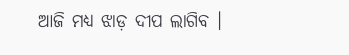ଆଜି ମଧ୍ୟ ଝାଡ଼ ଦୀପ ଲାଗିବ ।